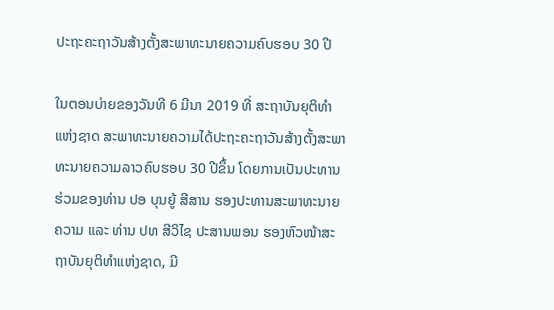ປະຖະຄະຖາວັນສ້າງຕັ້ງສະພາທະນາຍຄວາມຄົບຮອບ 30 ປີ

ໃນຕອນບ່າຍຂອງວັນທີ 6 ມີນາ 2019 ທີ່ ສະຖາບັນຍຸຕິທໍາແຫ່ງຊາດ ສະພາທະນາຍຄວາມໄດ້ປະຖະຄະຖາວັນສ້າງຕັ້ງສະພາທະນາຍຄວາມລາວຄົບຮອບ 30 ປີຂຶ້ນ ໂດຍການເປັນປະທານຮ່ວມຂອງທ່ານ ປອ ບຸນຍູ້ ສີສານ ຮອງປະທານສະພາທະນາຍຄວາມ ແລະ ທ່ານ ປທ ສີວິໄຊ ປະສານພອນ ຮອງຫົວໜ້າສະຖາບັນຍຸຕິທໍາແຫ່ງຊາດ, ມີ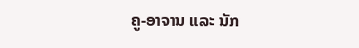ຄູ-ອາຈານ ແລະ ນັກ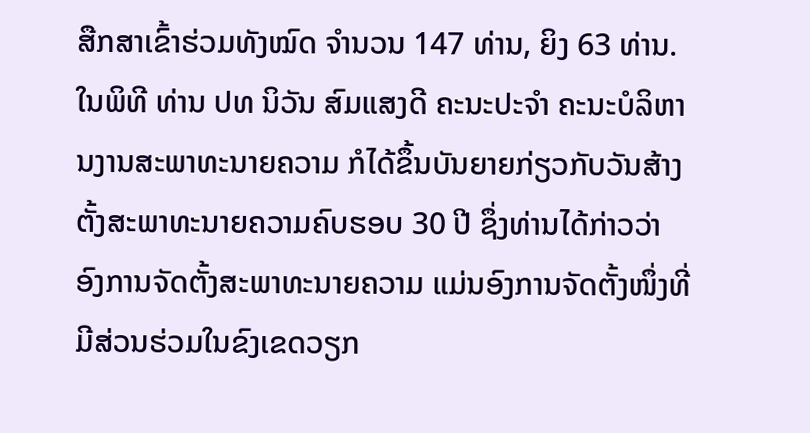ສືກສາເຂົ້າຮ່ວມທັງໝົດ ຈໍານວນ 147 ທ່ານ, ຍິງ 63 ທ່ານ.
ໃນພິທີ ທ່ານ ປທ ນິວັນ ສົມແສງດີ ຄະນະປະຈໍາ ຄະນະບໍລິຫານງານສະພາທະນາຍຄວາມ ກໍໄດ້ຂຶ້ນບັນຍາຍກ່ຽວກັບວັນສ້າງຕັ້ງສະພາທະນາຍຄວາມຄົບຮອບ 30 ປີ ຊຶ່ງທ່ານໄດ້ກ່າວວ່າ ອົງການຈັດຕັ້ງສະພາທະນາຍຄວາມ ແມ່ນອົງການຈັດຕັ້ງໜຶ່ງທີ່ມີສ່ວນຮ່ວມໃນຂົງເຂດວຽກ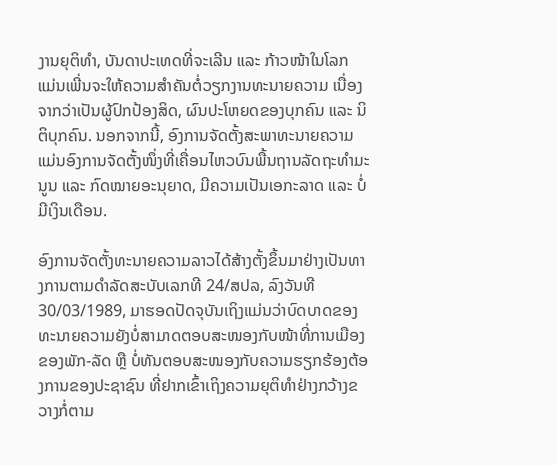ງານຍຸຕິທໍາ, ບັນດາປະເທດທີ່ຈະເລີນ ແລະ ກ້າວໜ້າໃນໂລກ ແມ່ນເພີ່ນຈະໃຫ້ຄວາມສໍາຄັນຕໍ່ວຽກງານທະນາຍຄວາມ ເນື່ອງຈາກວ່າເປັນຜູ້ປົກປ້ອງສິດ, ຜົນປະໂຫຍດຂອງບຸກຄົນ ແລະ ນິຕິບຸກຄົນ. ນອກຈາກນີ້, ອົງການຈັດຕັ້ງສະພາທະນາຍຄວາມ ແມ່ນອົງການຈັດຕັ້ງໜຶ່ງທີ່ເຄື່ອນໄຫວບົນພື້ນຖານລັດຖະທໍາມະນູນ ແລະ ກົດໝາຍອະນຸຍາດ, ມີຄວາມເປັນເອກະລາດ ແລະ ບໍ່ມີເງິນເດືອນ.

ອົງການຈັດຕັ້ງທະນາຍຄວາມລາວໄດ້ສ້າງຕັ້ງຂຶ້ນມາຢ່າງເປັນທາງການຕາມດໍາລັດສະບັບເລກທີ 24/ສປລ, ລົງວັນທີ 30/03/1989, ມາຮອດປັດຈຸບັນເຖິງແມ່ນວ່າບົດບາດຂອງທະນາຍຄວາມຍັງບໍ່ສາມາດຕອບສະໜອງກັບໜ້າທີ່ການເມືອງຂອງພັກ-ລັດ ຫຼື ບໍ່ທັນຕອບສະໜອງກັບຄວາມຮຽກຮ້ອງຕ້ອງການຂອງປະຊາຊົນ ທີ່ຢາກເຂົ້າເຖິງຄວາມຍຸຕິທໍາຢ່າງກວ້າງຂວາງກໍ່ຕາມ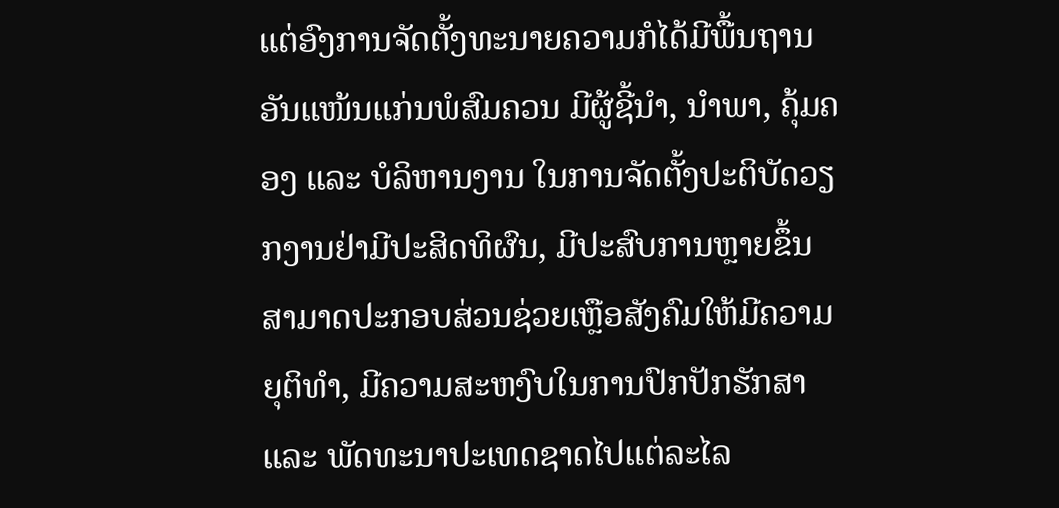ແຕ່ອົງການຈັດຕັ້ງທະນາຍຄວາມກໍໄດ້ມີພື້ນຖານອັນແໜ້ນແກ່ນພໍສົມຄວນ ມີຜູ້ຊີ້ນໍາ, ນໍາພາ, ຄຸ້ມຄອງ ແລະ ບໍລິຫານງານ ໃນການຈັດຕັ້ງປະຕິບັດວຽກງານຢ່າມີປະສິດທິຜົນ, ມີປະສົບການຫຼາຍຂຶ້ນ ສາມາດປະກອບສ່ວນຊ່ວຍເຫຼືອສັງຄົມໃຫ້ມີຄວາມຍຸຕິທໍາ, ມີຄວາມສະຫງົບໃນການປົກປັກຮັກສາ ແລະ ພັດທະນາປະເທດຊາດໄປແຕ່ລະໄລ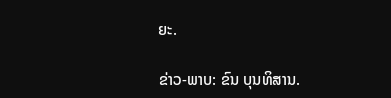ຍະ.

ຂ່າວ-ພາບ: ຂົນ ບຸນທິສານ.